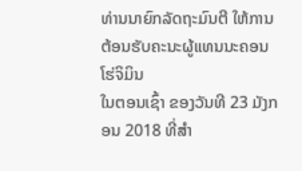ທ່ານນາຍົກລັດຖະມົນຕີ ໃຫ້ການຕ້ອນຮັບຄະນະຜູ້ແທນນະຄອນໂຮ່ຈິມິນ
ໃນຕອນເຊົ້າ ຂອງວັນທີ 23 ມັງກອນ 2018 ທີ່ສຳ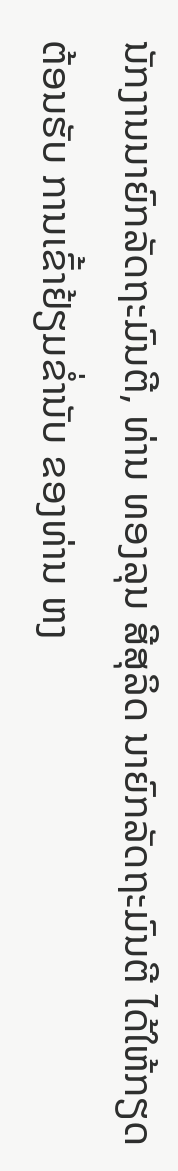ນັກງານນາຍົກລັດຖະມົນຕີ, ທ່ານ ທອງລຸນ ສີສຸລິດ ນາຍົກລັດຖະມົນຕີ ໄດ້ໃຫ້ກຽດຕ້ອນຮັບ ການເຂົ້າຢ້ຽມຂໍ່ານັບ ຂອງທ່ານ ຫງ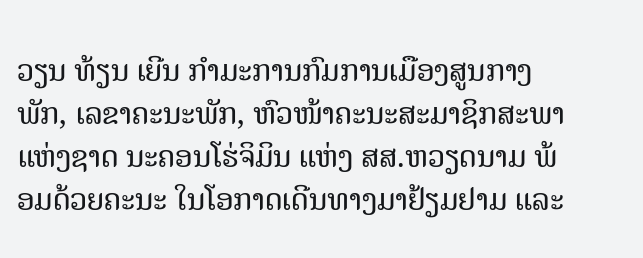ວຽນ ທ້ຽນ ເຍີນ ກຳມະການກົມການເມືອງສູນກາງພັກ, ເລຂາຄະນະພັກ, ຫົວໜ້າຄະນະສະມາຊິກສະພາແຫ່ງຊາດ ນະຄອນໂຮ່ຈິມິນ ແຫ່ງ ສສ.ຫວຽດນາມ ພ້ອມດ້ວຍຄະນະ ໃນໂອກາດເດີນທາງມາຢ້ຽມຢາມ ແລະ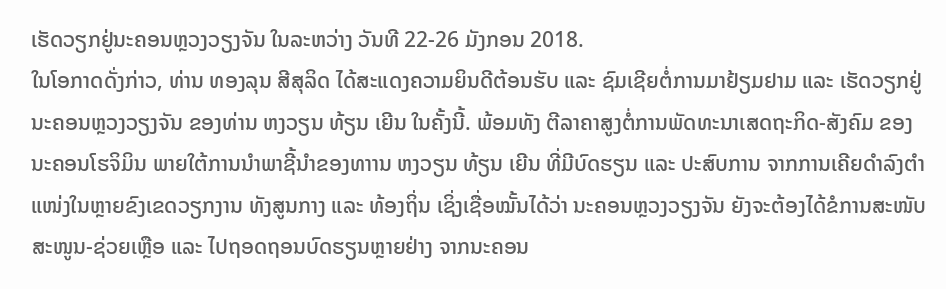ເຮັດວຽກຢູ່ນະຄອນຫຼວງວຽງຈັນ ໃນລະຫວ່າງ ວັນທີ 22-26 ມັງກອນ 2018.
ໃນໂອກາດດັ່ງກ່າວ, ທ່ານ ທອງລຸນ ສີສຸລິດ ໄດ້ສະແດງຄວາມຍິນດີຕ້ອນຮັບ ແລະ ຊົມເຊີຍຕໍ່ການມາຢ້ຽມຢາມ ແລະ ເຮັດວຽກຢູ່ນະຄອນຫຼວງວຽງຈັນ ຂອງທ່ານ ຫງວຽນ ທ້ຽນ ເຍີນ ໃນຄັ້ງນີ້. ພ້ອມທັງ ຕີລາຄາສູງຕໍ່ການພັດທະນາເສດຖະກິດ-ສັງຄົມ ຂອງນະຄອນໂຮຈິມິນ ພາຍໃຕ້ການນຳພາຊີ້ນຳຂອງທາານ ຫງວຽນ ທ້ຽນ ເຍີນ ທີ່ມີບົດຮຽນ ແລະ ປະສົບການ ຈາກການເຄີຍດຳລົງຕຳແໜ່ງໃນຫຼາຍຂົງເຂດວຽກງານ ທັງສູນກາງ ແລະ ທ້ອງຖິ່ນ ເຊິ່ງເຊື່ອໝັ້ນໄດ້ວ່າ ນະຄອນຫຼວງວຽງຈັນ ຍັງຈະຕ້ອງໄດ້ຂໍການສະໜັບສະໜູນ-ຊ່ວຍເຫຼືອ ແລະ ໄປຖອດຖອນບົດຮຽນຫຼາຍຢ່າງ ຈາກນະຄອນ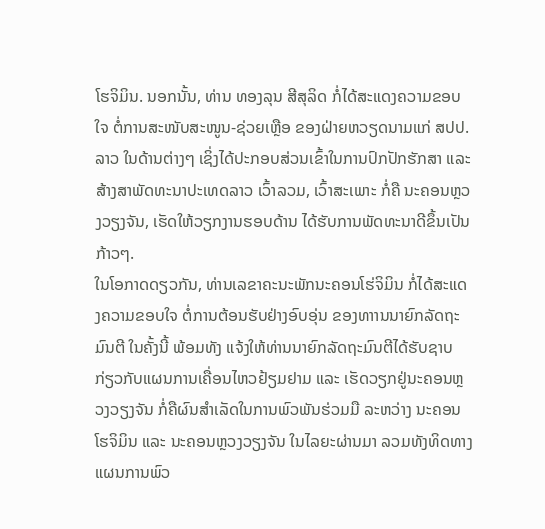ໂຮຈິມິນ. ນອກນັ້ນ, ທ່ານ ທອງລຸນ ສີສຸລິດ ກໍ່ໄດ້ສະແດງຄວາມຂອບໃຈ ຕໍ່ການສະໜັບສະໜູນ-ຊ່ວຍເຫຼືອ ຂອງຝ່າຍຫວຽດນາມແກ່ ສປປ.ລາວ ໃນດ້ານຕ່າງໆ ເຊິ່ງໄດ້ປະກອບສ່ວນເຂົ້າໃນການປົກປັກຮັກສາ ແລະ ສ້າງສາພັດທະນາປະເທດລາວ ເວົ້າລວມ, ເວົ້າສະເພາະ ກໍ່ຄື ນະຄອນຫຼວງວຽງຈັນ, ເຮັດໃຫ້ວຽກງານຮອບດ້ານ ໄດ້ຮັບການພັດທະນາດີຂຶ້ນເປັນກ້າວໆ.
ໃນໂອກາດດຽວກັນ, ທ່ານເລຂາຄະນະພັກນະຄອນໂຮ່ຈິມິນ ກໍ່ໄດ້ສະແດງຄວາມຂອບໃຈ ຕໍ່ການຕ້ອນຮັບຢ່າງອົບອຸ່ນ ຂອງທາານນາຍົກລັດຖະມົນຕີ ໃນຄັ້ງນີ້ ພ້ອມທັງ ແຈ້ງໃຫ້ທ່ານນາຍົກລັດຖະມົນຕີໄດ້ຮັບຊາບ ກ່ຽວກັບແຜນການເຄື່ອນໄຫວຢ້ຽມຢາມ ແລະ ເຮັດວຽກຢູ່ນະຄອນຫຼວງວຽງຈັນ ກໍ່ຄືຜົນສຳເລັດໃນການພົວພັນຮ່ວມມື ລະຫວ່າງ ນະຄອນໂຮຈິມິນ ແລະ ນະຄອນຫຼວງວຽງຈັນ ໃນໄລຍະຜ່ານມາ ລວມທັງທິດທາງແຜນການພົວ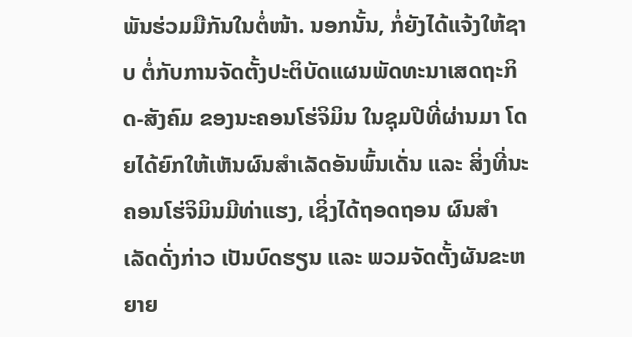ພັນຮ່ວມມືກັນໃນຕໍ່ໜ້າ. ນອກນັ້ນ, ກໍ່ຍັງໄດ້ແຈ້ງໃຫ້ຊາບ ຕໍ່ກັບການຈັດຕັ້ງປະຕິບັດແຜນພັດທະນາເສດຖະກິດ-ສັງຄົມ ຂອງນະຄອນໂຮ່ຈິມິນ ໃນຊຸມປີທີ່ຜ່ານມາ ໂດຍໄດ້ຍົກໃຫ້ເຫັນຜົນສຳເລັດອັນພົ້ນເດັ່ນ ແລະ ສິ່ງທີ່ນະຄອນໂຮ່ຈິມິນມີທ່າແຮງ, ເຊິ່ງໄດ້ຖອດຖອນ ຜົນສຳເລັດດັ່ງກ່າວ ເປັນບົດຮຽນ ແລະ ພວມຈັດຕັ້ງຜັນຂະຫຍາຍ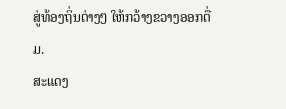ສູ່ທ້ອງຖິ່ນຕ່າງໆ ໃຫ້ກວ້າງຂວາງອອກຕື່ມ.
ສະແດງ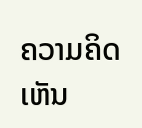ຄວາມຄິດເຫັນ